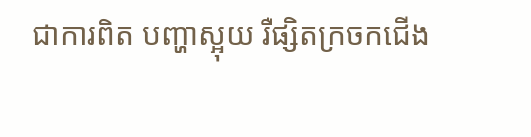ជាការពិត បញ្ហាស្អុយ រឺផ្សិតក្រចកជើង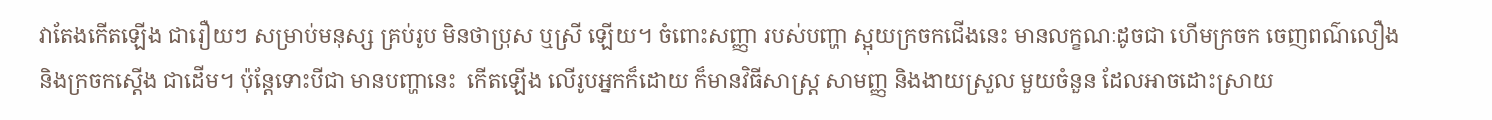វាតែងកើតឡើង ជារឿយៗ សម្រាប់មនុស្ស គ្រប់រូប មិនថាប្រុស ឬស្រី ឡើយ។ ចំពោះសញ្ញា របស់បញ្ហា ស្អុយក្រចកជើងនេះ មានលក្ខណៈដូចជា ហើមក្រចក ចេញពណ៌លឿង និងក្រចកស្តើង ជាដើម។ ប៉ុន្តែទោះបីជា មានបញ្ហានេះ  កើតឡើង លើរូបអ្នកក៏ដោយ ក៏មានវិធីសាស្ត្រ សាមញ្ញ និងងាយស្រួល មួយចំនួន ដែលអាចដោះស្រាយ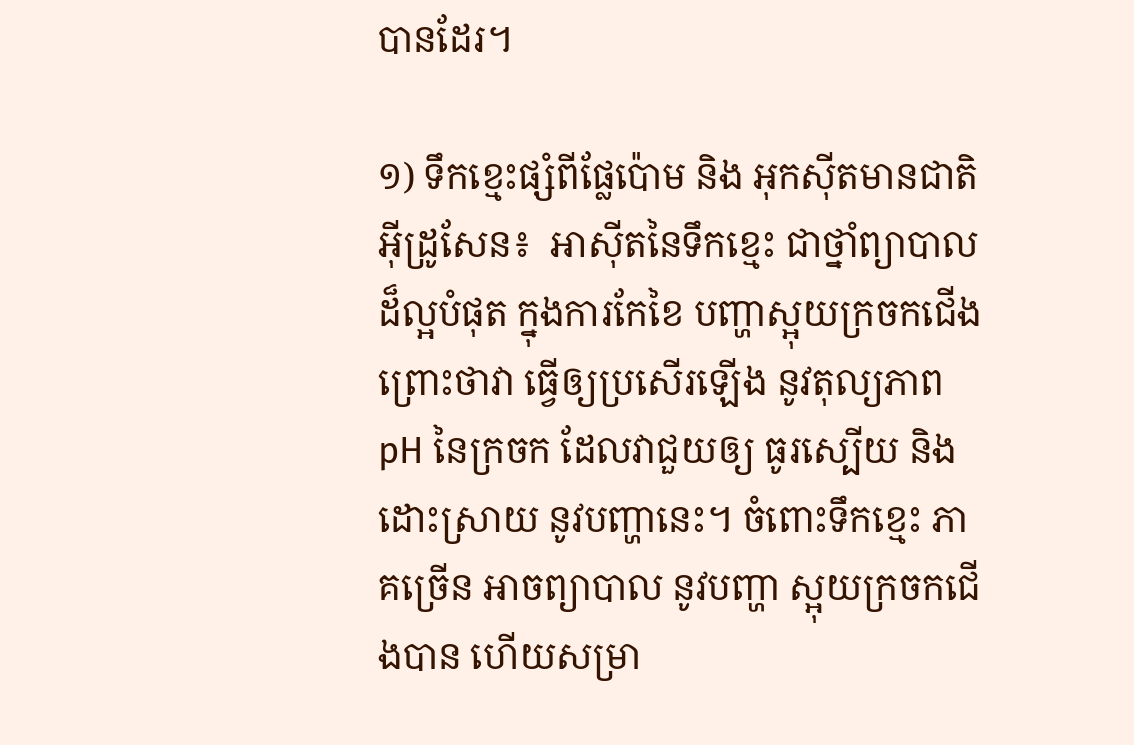បានដែរ។

១) ទឹកខ្មេះផ្សំពីផ្លែប៉ោម និង អុកស៊ីតមានជាតិអ៊ីដ្រូសែន៖  អាស៊ីតនៃទឹកខ្មេះ ជាថ្នាំព្យាបាល ដ៏ល្អបំផុត ក្នុងការកែខៃ បញ្ហាស្អុយក្រចកជើង ព្រោះថាវា ធ្វើឲ្យប្រសើរឡើង នូវតុល្យភាព pH នៃក្រចក ដែលវាជួយឲ្យ ធូរស្បើយ និងដោះស្រាយ នូវបញ្ហានេះ។ ចំពោះទឹកខ្មេះ ភាគច្រើន អាចព្យាបាល នូវបញ្ហា ស្អុយក្រចកជើងបាន ហើយសម្រា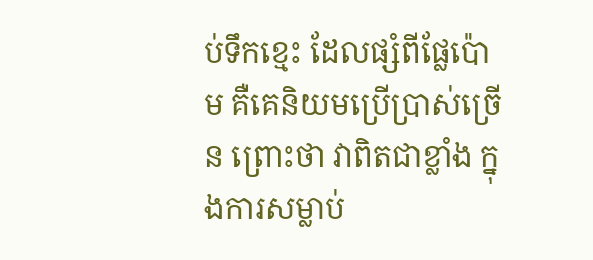ប់ទឹកខ្មេះ ដែលផ្សំពីផ្លែប៉ោម គឺគេនិយមប្រើប្រាស់ច្រើន ព្រោះថា វាពិតជាខ្លាំង ក្នុងការសម្លាប់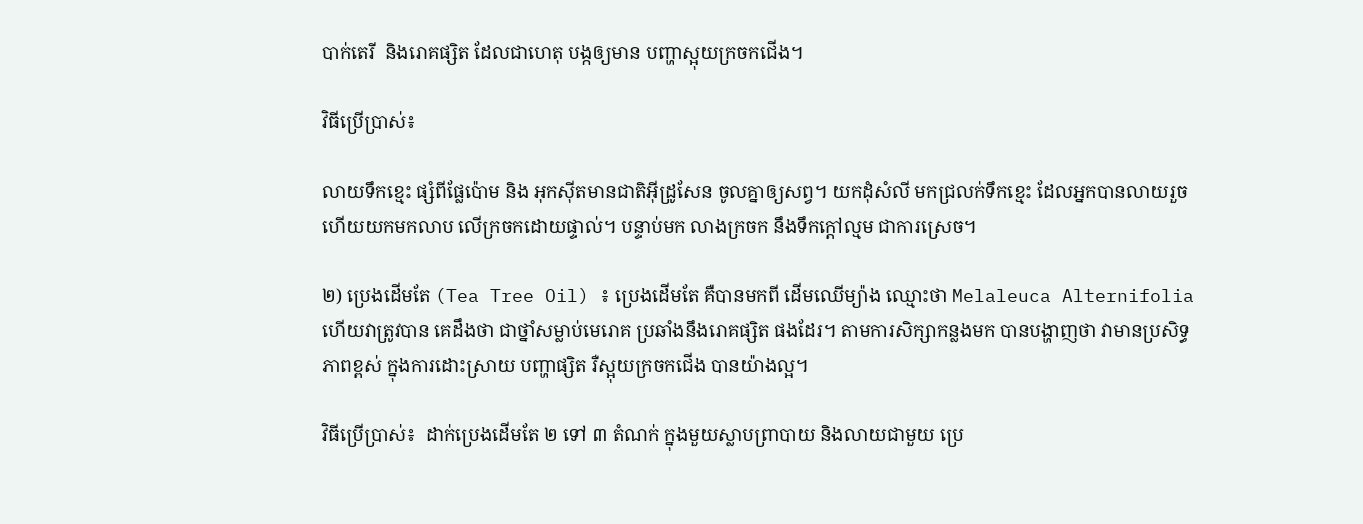បាក់តេរី  និងរោគផ្សិត ដែលជាហេតុ បង្កឲ្យមាន បញ្ហាស្អុយក្រចកជើង។

វិធីប្រើប្រាស់៖

លាយទឹកខ្មេះ ផ្សំពីផ្លែប៉ោម និង អុកស៊ីតមានជាតិអ៊ីដ្រូសែន ចូលគ្នាឲ្យសព្វ។ យកដុំសំលី មកជ្រលក់ទឹកខ្មេះ ដែលអ្នកបានលាយរួច ហើយយកមកលាប លើក្រចកដោយផ្ទាល់។ បន្ទាប់មក លាងក្រចក នឹងទឹកក្តៅល្មម ជាការស្រេច។

២) ប្រេងដើមតែ (Tea Tree Oil) ៖ ប្រេងដើមតែ គឺបានមកពី ដើមឈើម្យ៉ាង ឈ្មោះថា Melaleuca Alternifolia ហើយវាត្រូវបាន គេដឹងថា ជាថ្នាំសម្លាប់មេរោគ ប្រឆាំងនឹងរោគផ្សិត ផងដែរ។ តាមការសិក្សាកន្លងមក បានបង្ហាញថា វាមានប្រសិទ្ធភាពខ្ពស់ ក្នុងការដោះស្រាយ បញ្ហាផ្សិត រឺស្អុយក្រចកជើង បានយ៉ាងល្អ។

វិធីប្រើប្រាស់៖  ដាក់ប្រេងដើមតែ ២ ទៅ ៣ តំណក់ ក្នុងមួយស្លាបព្រាបាយ និងលាយជាមួយ ប្រេ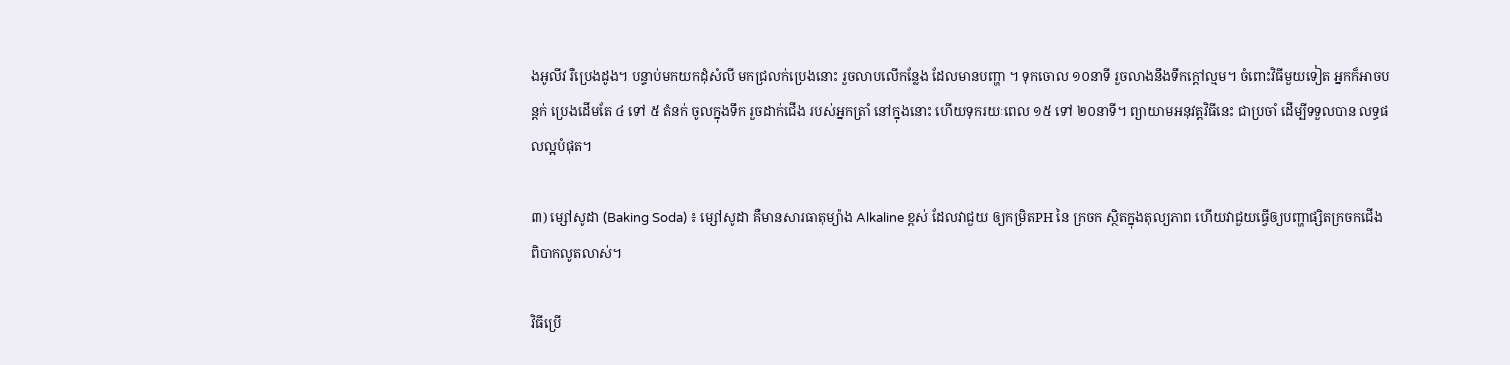ងអូលីវ រឺប្រេងដូង។ បន្ទាប់មកយកដុំសំលី មកជ្រលក់ប្រេងនោះ រួចលាបលើកន្លែង ដែលមានបញ្ហា ។ ទុកចោល ១០នាទី រួចលាងនឹងទឹកក្តៅល្មម។ ចំពោះវិធីមួយទៀត អ្នកក៏អាចបន្តក់ ប្រេងដើមតែ ៤ ទៅ ៥ តំនក់ ចូលក្នុងទឹក រួចដាក់ជើង របស់អ្នកត្រាំ នៅក្នុងនោះ ហើយទុករយៈពេល ១៥ ទៅ ២០នាទី។ ព្យាយាមអនុវត្តវិធីនេះ ជាប្រចាំ ដើម្បីទទួលបាន លទ្ធផលល្អបំផុត។

៣) ម្សៅសូដា (Baking Soda) ៖ ម្សៅសូដា គឺមានសារធាតុម្យ៉ាង Alkaline ខ្ពស់ ដែលវាជួយ ឲ្យកម្រិតPH នៃ ក្រចក ស្ថិតក្នុងតុល្យភាព ហើយវាជួយធ្វើឲ្យបញ្ហាផ្សិតក្រចកជើង ពិបាកលូតលាស់។

វិធីប្រើ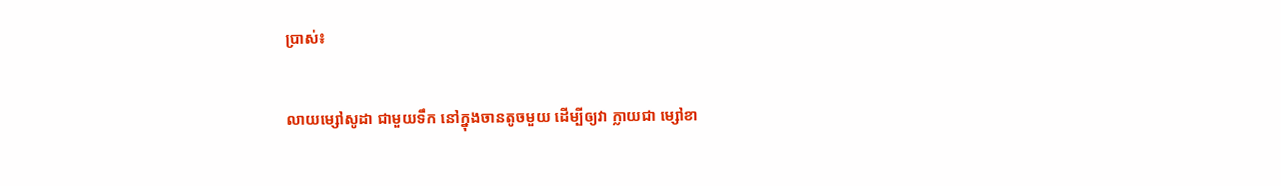ប្រាស់៖

លាយម្សៅសូដា ជាមួយទឹក នៅក្នុងចានតូចមួយ ដើម្បីឲ្យវា ក្លាយជា ម្សៅខា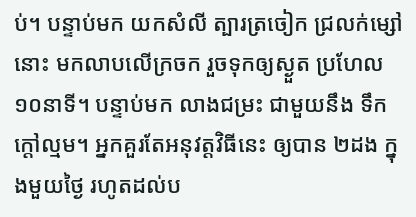ប់។ បន្ទាប់មក យកសំលី ត្បារត្រចៀក ជ្រលក់ម្សៅនោះ មកលាបលើក្រចក រួចទុកឲ្យស្ងួត ប្រហែល ១០នាទី។ បន្ទាប់មក លាងជម្រះ ជាមួយនឹង ទឹកក្តៅល្មម។ អ្នកគួរតែអនុវត្តវិធីនេះ ឲ្យបាន ២ដង ក្នុងមួយថ្ងៃ រហូតដល់ប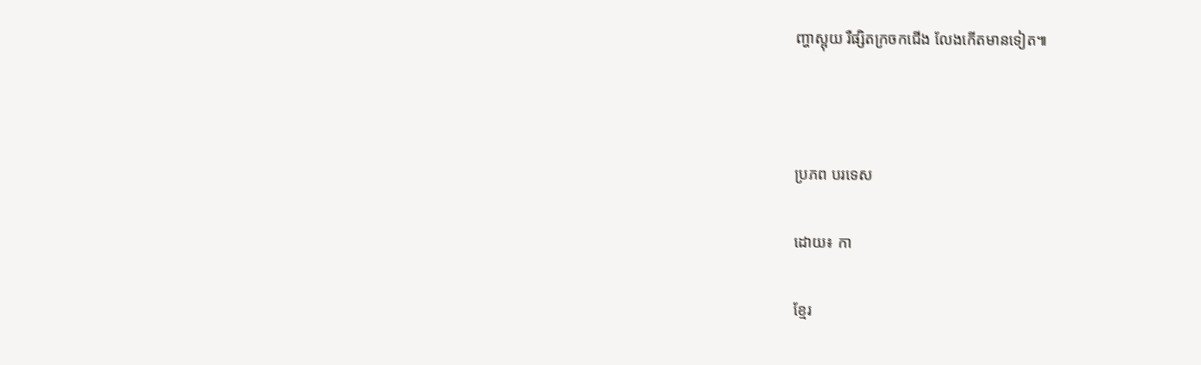ញ្ហាស្អុយ រឺផ្សិតក្រចកជើង លែងកើតមានទៀត៕



ប្រភព បរទេស

ដោយ៖ កា

ខ្មែរ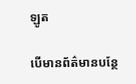ឡូត

បើមានព័ត៌មានបន្ថែ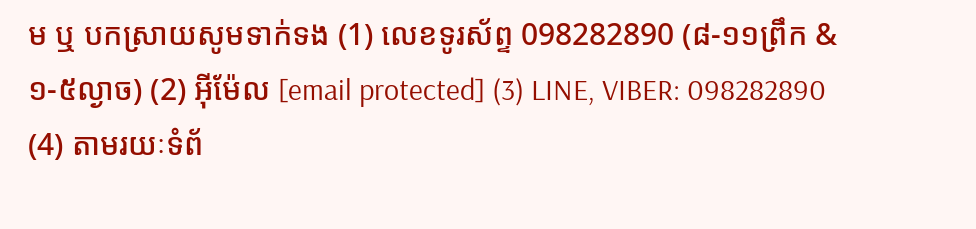ម ឬ បកស្រាយសូមទាក់ទង (1) លេខទូរស័ព្ទ 098282890 (៨-១១ព្រឹក & ១-៥ល្ងាច) (2) អ៊ីម៉ែល [email protected] (3) LINE, VIBER: 098282890 (4) តាមរយៈទំព័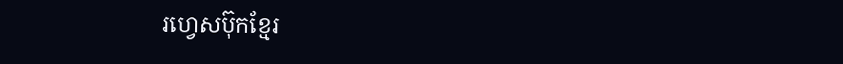រហ្វេសប៊ុកខ្មែរ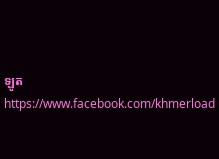ឡូត https://www.facebook.com/khmerload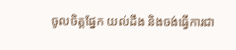ចូលចិត្តផ្នែក យល់ដឹង និងចង់ធ្វើការជា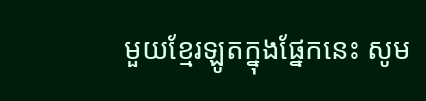មួយខ្មែរឡូតក្នុងផ្នែកនេះ សូម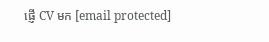ផ្ញើ CV មក [email protected]